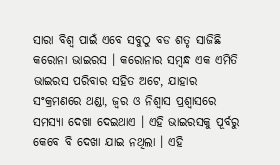ସାରା ବିଶ୍ଵ ପାଇଁ ଏବେ ସବୁଠୁ ବଡ ଶତୃ ସାଜିଛି କରୋନା ଭାଇରସ । କରୋନାର ସମ୍ବନ୍ଧ ଏକ ଏମିତି ଭାଇରସ ପରିବାର ସହିତ ଅଟେ, ଯାହାର ସଂକ୍ରମଣରେ ଥଣ୍ଡା, ଜ୍ଵର ଓ ନିଶ୍ଵାସ ପ୍ରଶ୍ବାସରେ ସମସ୍ଯା ଦେଖା ଦେଇଥାଏ । ଏହି ଭାଇରସକୁ ପୂର୍ବରୁ କେବେ ବି ଦେଖା ଯାଇ ନଥିଲା । ଏହି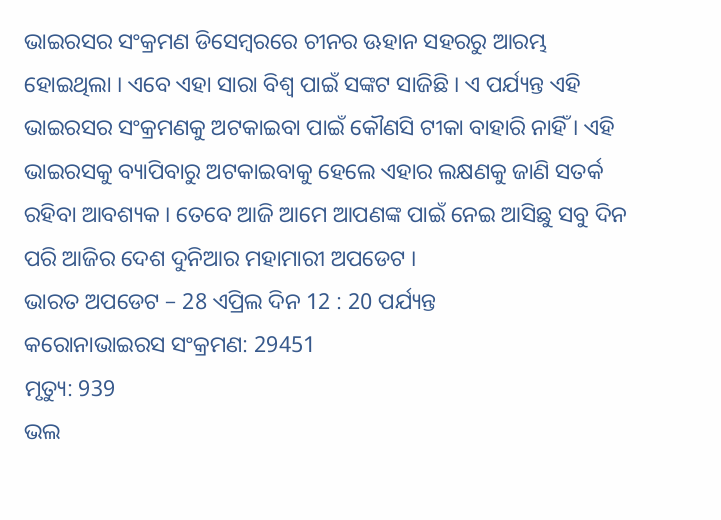ଭାଇରସର ସଂକ୍ରମଣ ଡିସେମ୍ବରରେ ଚୀନର ଊହାନ ସହରରୁ ଆରମ୍ଭ ହୋଇଥିଲା । ଏବେ ଏହା ସାରା ବିଶ୍ଵ ପାଇଁ ସଙ୍କଟ ସାଜିଛି । ଏ ପର୍ଯ୍ୟନ୍ତ ଏହି ଭାଇରସର ସଂକ୍ରମଣକୁ ଅଟକାଇବା ପାଇଁ କୌଣସି ଟୀକା ବାହାରି ନାହିଁ । ଏହି ଭାଇରସକୁ ବ୍ୟାପିବାରୁ ଅଟକାଇବାକୁ ହେଲେ ଏହାର ଲକ୍ଷଣକୁ ଜାଣି ସତର୍କ ରହିବା ଆବଶ୍ୟକ । ତେବେ ଆଜି ଆମେ ଆପଣଙ୍କ ପାଇଁ ନେଇ ଆସିଛୁ ସବୁ ଦିନ ପରି ଆଜିର ଦେଶ ଦୁନିଆର ମହାମାରୀ ଅପଡେଟ ।
ଭାରତ ଅପଡେଟ – 28 ଏପ୍ରିଲ ଦିନ 12 : 20 ପର୍ଯ୍ୟନ୍ତ
କରୋନାଭାଇରସ ସଂକ୍ରମଣ: 29451
ମୃତ୍ୟୁ: 939
ଭଲ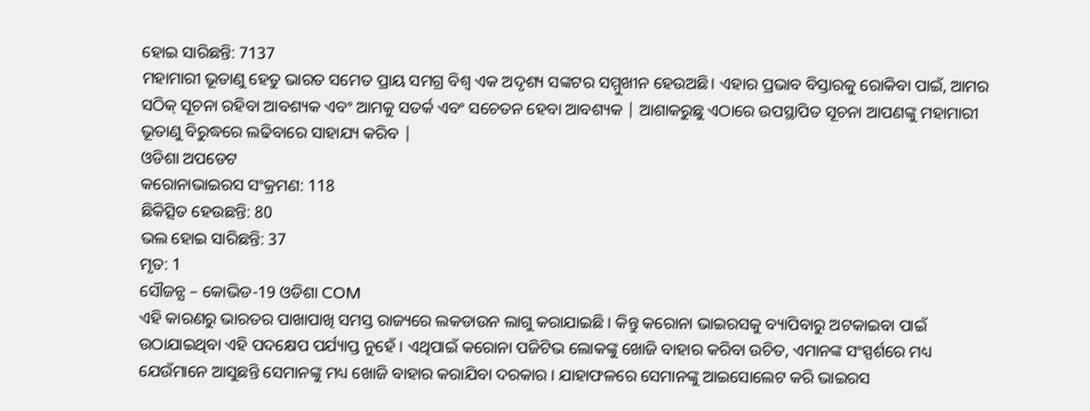ହୋଇ ସାରିଛନ୍ତି: 7137
ମହାମାରୀ ଭୂତାଣୁ ହେତୁ ଭାରତ ସମେତ ପ୍ରାୟ ସମଗ୍ର ବିଶ୍ୱ ଏକ ଅଦୃଶ୍ୟ ସଙ୍କଟର ସମ୍ମୁଖୀନ ହେଉଅଛି। ଏହାର ପ୍ରଭାବ ବିସ୍ତାରକୁ ରୋକିବା ପାଇଁ, ଆମର ସଠିକ୍ ସୂଚନା ରହିବା ଆବଶ୍ୟକ ଏବଂ ଆମକୁ ସତର୍କ ଏବଂ ସଚେତନ ହେବା ଆବଶ୍ୟକ | ଆଶାକରୁଛୁ ଏଠାରେ ଉପସ୍ଥାପିତ ସୂଚନା ଆପଣଙ୍କୁ ମହାମାରୀ ଭୂତାଣୁ ବିରୁଦ୍ଧରେ ଲଢିବାରେ ସାହାଯ୍ୟ କରିବ |
ଓଡିଶା ଅପଡେଟ
କରୋନାଭାଇରସ ସଂକ୍ରମଣ: 118
ଛିକିତ୍ସିତ ହେଉଛନ୍ତି: 80
ଭଲ ହୋଇ ସାରିଛନ୍ତି: 37
ମୃତ: 1
ସୌଜନ୍ଯ – କୋଭିଡ-19 ଓଡିଶା COM
ଏହି କାରଣରୁ ଭାରତର ପାଖାପାଖି ସମସ୍ତ ରାଜ୍ୟରେ ଲକଡାଉନ ଲାଗୁ କରାଯାଇଛି । କିନ୍ତୁ କରୋନା ଭାଇରସକୁ ବ୍ୟାପିବାରୁ ଅଟକାଇବା ପାଇଁ ଉଠାଯାଇଥିବା ଏହି ପଦକ୍ଷେପ ପର୍ଯ୍ୟାପ୍ତ ନୁହେଁ । ଏଥିପାଇଁ କରୋନା ପଜିଟିଭ ଲୋକଙ୍କୁ ଖୋଜି ବାହାର କରିବା ଉଚିତ, ଏମାନଙ୍କ ସଂସ୍ପର୍ଶରେ ମଧ୍ୟ ଯେଉଁମାନେ ଆସୁଛନ୍ତି ସେମାନଙ୍କୁ ମଧ୍ୟ ଖୋଜି ବାହାର କରାଯିବା ଦରକାର । ଯାହାଫଳରେ ସେମାନଙ୍କୁ ଆଇସୋଲେଟ କରି ଭାଇରସ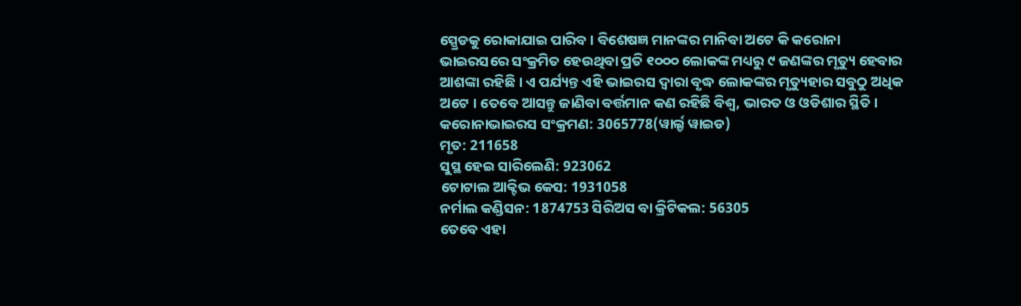ସ୍ପ୍ରେଡକୁ ରୋକାଯାଇ ପାରିବ । ବିଶେଷଜ୍ଞ ମାନଙ୍କର ମାନିବା ଅଟେ କି କରୋନା ଭାଇରସରେ ସଂକ୍ରମିତ ହେଉଥିବା ପ୍ରତି ୧୦୦୦ ଲୋକଙ୍କ ମଧ୍ୟରୁ ୯ ଜଣଙ୍କର ମୃତ୍ୟୁ ହେବାର ଆଶଙ୍କା ରହିଛି । ଏ ପର୍ଯ୍ୟନ୍ତ ଏହି ଭାଇରସ ଦ୍ଵାରା ବୃଦ୍ଧ ଲୋକଙ୍କର ମୃତ୍ୟୁହାର ସବୁଠୁ ଅଧିକ ଅଟେ । ତେବେ ଆସନ୍ତୁ ଜାଣିବା ବର୍ତ୍ତମାନ କଣ ରହିଛି ବିଶ୍ଵ, ଭାରତ ଓ ଓଡିଶାର ସ୍ଥିତି ।
କରୋନାଭାଇରସ ସଂକ୍ରମଣ: 3065778(ୱାର୍ଲ୍ଡ ୱାଇଡ)
ମୃତ: 211658
ସୁସ୍ଥ ହେଇ ସାରିଲେଣି: 923062
ଟୋଟାଲ ଆକ୍ଟିଭ କେସ: 1931058
ନର୍ମାଲ କଣ୍ଡିସନ: 1874753 ସିରିଅସ ବା କ୍ରିଟିକଲ: 56305
ତେବେ ଏହା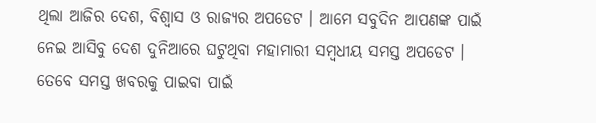ଥିଲା ଆଜିର ଦେଶ, ବିଶ୍ବାସ ଓ ରାଜ୍ୟର ଅପଡେଟ । ଆମେ ସବୁଦିନ ଆପଣଙ୍କ ପାଇଁ ନେଇ ଆସିବୁ ଦେଶ ଦୁନିଆରେ ଘଟୁଥିବା ମହାମାରୀ ସମ୍ବଧୀୟ ସମସ୍ତ ଅପଡେଟ । ତେବେ ସମସ୍ତ ଖବରକୁ ପାଇବା ପାଇଁ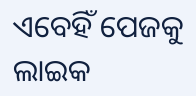ଏବେହିଁ ପେଜକୁ ଲାଇକ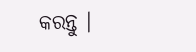କରନ୍ତୁ ।